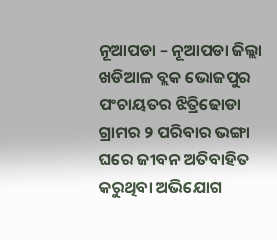ନୂଆପଡା – ନୂଆପଡା ଜିଲ୍ଲା ଖଡିଆଳ ବ୍ଲକ ଭୋଜପୁର ପଂଚାୟତର ଝିତ୍ରିଢୋଡା ଗ୍ରାମର ୨ ପରିବାର ଭଙ୍ଗା ଘରେ ଜୀବନ ଅତିବାହିତ କରୁଥିବା ଅଭିଯୋଗ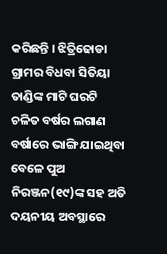କରିଛନ୍ତି । ଝିତ୍ରିଢୋଡା ଗ୍ରାମର ବିଧବା ସିତିୟା ତାଣ୍ଡିଙ୍କ ମାଟି ଘରଟି ଚଳିତ ବର୍ଷର ଲଗାଣ ବର୍ଷାରେ ଭାଙ୍ଗି ଯାଇଥିବା ବେଳେ ପୁଅ ନିରଞ୍ଜନ(୧୯)ଙ୍କ ସହ ଅତି ଦୟନୀୟ ଅବସ୍ଥାରେ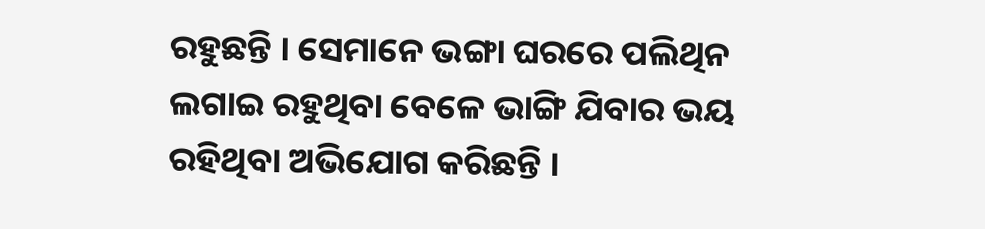ରହୁଛନ୍ତି । ସେମାନେ ଭଙ୍ଗା ଘରରେ ପଲିଥିନ ଲଗାଇ ରହୁଥିବା ବେଳେ ଭାଙ୍ଗି ଯିବାର ଭୟ ରହିଥିବା ଅଭିଯୋଗ କରିଛନ୍ତି ।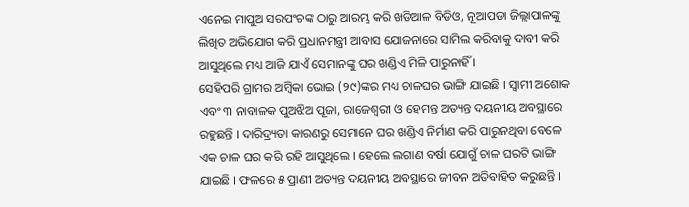ଏନେଇ ମାପୁଅ ସରପଂଚଙ୍କ ଠାରୁ ଆରମ୍ଭ କରି ଖଡିଆଳ ବିଡିଓ, ନୂଆପଡା ଜିଲ୍ଲାପାଳଙ୍କୁ ଲିଖିତ ଅଭିଯୋଗ କରି ପ୍ରଧାନମନ୍ତ୍ରୀ ଆବାସ ଯୋଜନାରେ ସାମିଲ କରିବାକୁ ଦାବୀ କରି ଆସୁଥିଲେ ମଧ୍ୟ ଆଜି ଯାଏଁ ସେମାନଙ୍କୁ ଘର ଖଣ୍ଡିଏ ମିଳି ପାରୁନାହିଁ ।
ସେହିପରି ଗ୍ରାମର ଅମ୍ବିକା ଭୋଇ (୨୯)ଙ୍କର ମଧ୍ୟ ଚାଳଘର ଭାଙ୍ଗି ଯାଇଛି । ସ୍ୱାମୀ ଅଶୋକ ଏବଂ ୩ ନାବାଳକ ପୁଅଝିଅ ପୂଜା, ରାଜେଶ୍ୱରୀ ଓ ହେମନ୍ତ ଅତ୍ୟନ୍ତ ଦୟନୀୟ ଅବସ୍ଥାରେ ରହୁଛନ୍ତି । ଦାରିଦ୍ର୍ୟତା କାରଣରୁ ସେମାନେ ଘର ଖଣ୍ଡିଏ ନିର୍ମାଣ କରି ପାରୁନଥିବା ବେଳେ ଏକ ଚାଳ ଘର କରି ରହି ଆସୁଥିଲେ । ହେଲେ ଲଗାଣ ବର୍ଷା ଯୋଗୁଁ ଚାଳ ଘରଟି ଭାଙ୍ଗି ଯାଇଛି । ଫଳରେ ୫ ପ୍ରାଣୀ ଅତ୍ୟନ୍ତ ଦୟନୀୟ ଅବସ୍ଥାରେ ଜୀବନ ଅତିବାହିତ କରୁଛନ୍ତି ।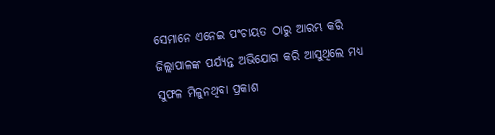ସେମାନେ ଏନେଇ ପଂଚାୟତ ଠାରୁ ଆରମ୍ଭ କରି ଜିଲ୍ଲାପାଳଙ୍କ ପର୍ଯ୍ୟନ୍ତ ଅଭିଯୋଗ କରି ଆସୁଥିଲେ ମଧ୍ୟ ସୁଫଳ ମିଳୁନଥିବା ପ୍ରକାଶ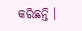କରିଛନ୍ତି ।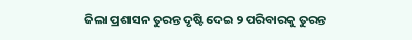ଜିଲା ପ୍ରଶାସନ ତୁରନ୍ତ ଦୃଷ୍ଟି ଦେଇ ୨ ପରିବାରକୁ ତୁରନ୍ତ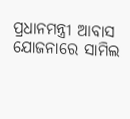ପ୍ରଧାନମନ୍ତ୍ରୀ ଆବାସ ଯୋଜନାରେ ସାମିଲ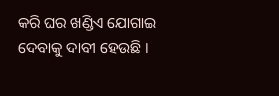କରି ଘର ଖଣ୍ଡିଏ ଯୋଗାଇ ଦେବାକୁ ଦାବୀ ହେଉଛି ।